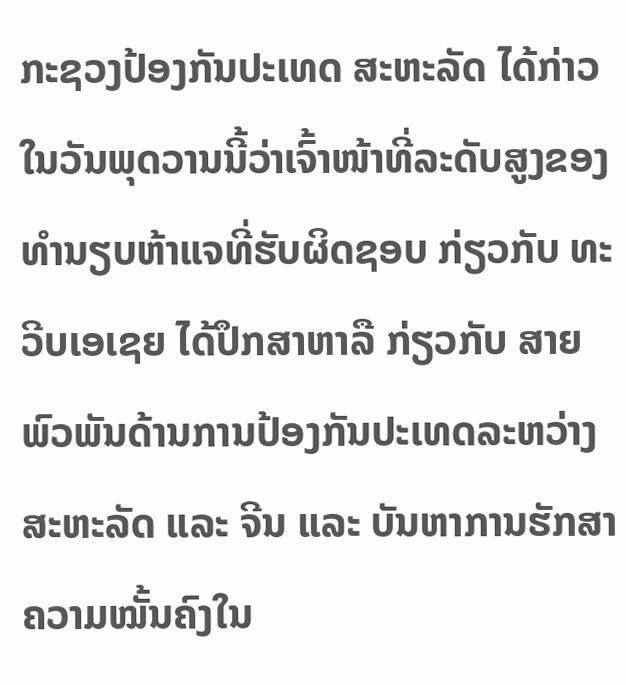ກະຊວງປ້ອງກັນປະເທດ ສະຫະລັດ ໄດ້ກ່າວໃນວັນພຸດວານນີ້ວ່າເຈົ້າໜ້າທີ່ລະດັບສູງຂອງທຳນຽບຫ້າແຈທີ່ຮັບຜິດຊອບ ກ່ຽວກັບ ທະວີບເອເຊຍ ໄດ້ປຶກສາຫາລື ກ່ຽວກັບ ສາຍພົວພັນດ້ານການປ້ອງກັນປະເທດລະຫວ່າງ ສະຫະລັດ ແລະ ຈີນ ແລະ ບັນຫາການຮັກສາຄວາມໝັ້ນຄົງໃນ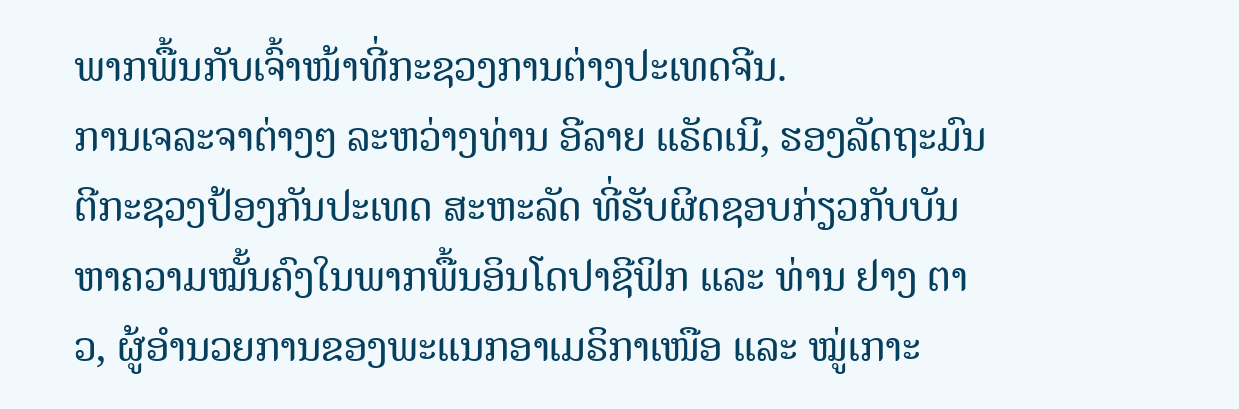ພາກພື້ນກັບເຈົ້າໜ້າທີ່ກະຊວງການຕ່າງປະເທດຈີນ.
ການເຈລະຈາຕ່າງໆ ລະຫວ່າງທ່ານ ອີລາຍ ແຣັດເນີ, ຮອງລັດຖະມົນຕີກະຊວງປ້ອງກັນປະເທດ ສະຫະລັດ ທີ່ຮັບຜິດຊອບກ່ຽວກັບບັນຫາຄວາມໝັ້ນຄົງໃນພາກພື້ນອິນໂດປາຊີຟິກ ແລະ ທ່ານ ຢາງ ຕາວ, ຜູ້ອຳນວຍການຂອງພະແນກອາເມຣິກາເໜືອ ແລະ ໝູ່ເກາະ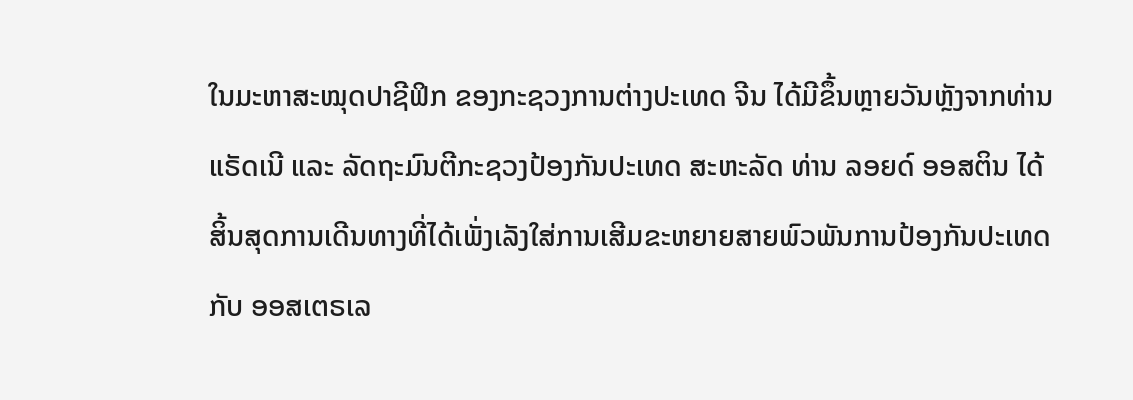ໃນມະຫາສະໝຸດປາຊີຟິກ ຂອງກະຊວງການຕ່າງປະເທດ ຈີນ ໄດ້ມີຂຶ້ນຫຼາຍວັນຫຼັງຈາກທ່ານ ແຣັດເນີ ແລະ ລັດຖະມົນຕີກະຊວງປ້ອງກັນປະເທດ ສະຫະລັດ ທ່ານ ລອຍດ໌ ອອສຕິນ ໄດ້ສິ້ນສຸດການເດີນທາງທີ່ໄດ້ເພັ່ງເລັງໃສ່ການເສີມຂະຫຍາຍສາຍພົວພັນການປ້ອງກັນປະເທດກັບ ອອສເຕຣເລ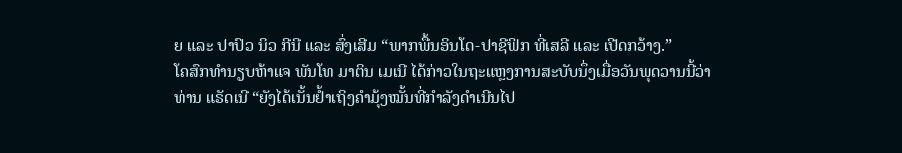ຍ ແລະ ປາປົວ ນິວ ກີນີ ແລະ ສົ່ງເສີມ “ພາກພື້ນອິນໂດ-ປາຊີຟິກ ທີ່ເສລີ ແລະ ເປີດກວ້າງ.”
ໂຄສົກທຳນຽບຫ້າແຈ ພັນໂທ ມາຕິນ ເມເນີ ໄດ້ກ່າວໃນຖະແຫຼງການສະບັບນຶ່ງເມື່ອວັນພຸດວານນີ້ວ່າ ທ່ານ ແຣັດເນີ “ຍັງໄດ້ເນັ້ນຢ້ຳເຖິງຄຳມຸ້ງໝັ້ນທີ່ກຳລັງດຳເນີນໄປ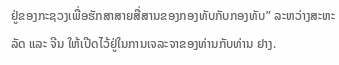ຢູ່ຂອງກະຊວງເພື່ອຮັກສາສາຍສື່ສານຂອງກອງທັບກັບກອງທັບ” ລະຫວ່າງສະຫະລັດ ແລະ ຈີນ ໃຫ້ເປີດໄວ້ຢູ່ໃນການເຈລະຈາຂອງທ່ານກັບທ່ານ ຢາງ.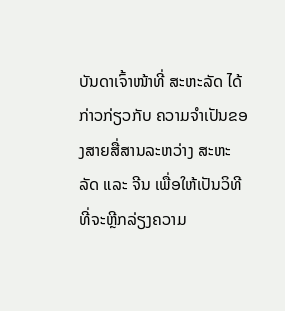ບັນດາເຈົ້າໜ້າທີ່ ສະຫະລັດ ໄດ້ກ່າວກ່ຽວກັບ ຄວາມຈຳເປັນຂອງສາຍສື່ສານລະຫວ່າງ ສະຫະລັດ ແລະ ຈີນ ເພື່ອໃຫ້ເປັນວິທີທີ່ຈະຫຼີກລ່ຽງຄວາມ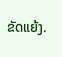ຂັດແຍ້ງ.